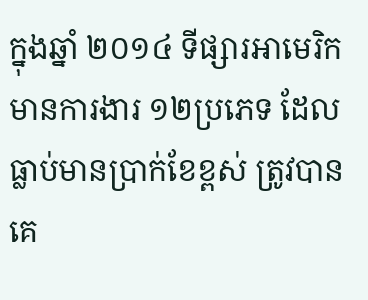ក្នុងឆ្នាំ ២០១៤ ទីផ្សារអាមេរិក មានការងារ ១២ប្រភេទ ដែលធ្លាប់មានប្រាក់ខែខ្ពស់ ត្រូវបានគេ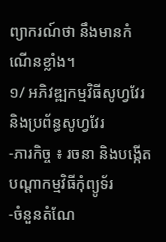ព្យាករណ៍ថា នឹងមានកំណើនខ្លាំង។
១/ អភិវឌ្ឍកម្មវិធីសូហ្វវែរ និងប្រព័ន្ធសូហ្វវែរ
-ភារកិច្ច ៖ រចនា និងបង្កើតបណ្ដាកម្មវិធីកុំព្យូទ័រ
-ចំនួនតំណែ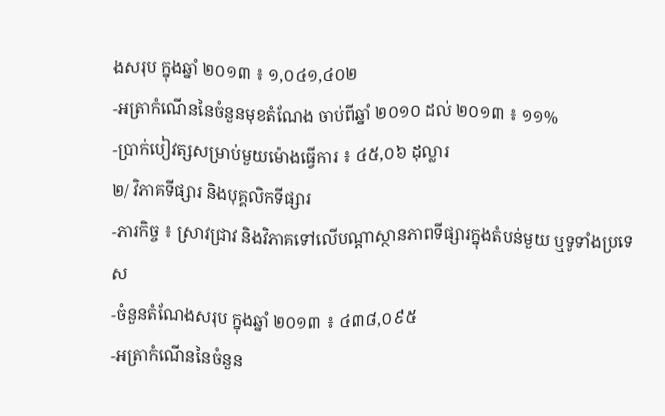ងសរុប ក្នុងឆ្នាំ ២០១៣ ៖ ១,០៤១,៤០២
-អត្រាកំណើននៃចំនួនមុខតំណែង ចាប់ពីឆ្នាំ ២០១០ ដល់ ២០១៣ ៖ ១១%
-ប្រាក់បៀវត្សសម្រាប់មួយម៉ោងធ្វើការ ៖ ៤៥,០៦ ដុល្លារ
២/ វិភាគទីផ្សារ និងបុគ្គលិកទីផ្សារ
-ភារកិច្ច ៖ ស្រាវជ្រាវ និងវិភាគទៅលើបណ្ដាស្ថានភាពទីផ្សារក្នុងតំបន់មួយ ឬទូទាំងប្រទេស
-ចំនួនតំណែងសរុប ក្នុងឆ្នាំ ២០១៣ ៖ ៤៣៨,០៩៥
-អត្រាកំណើននៃចំនួន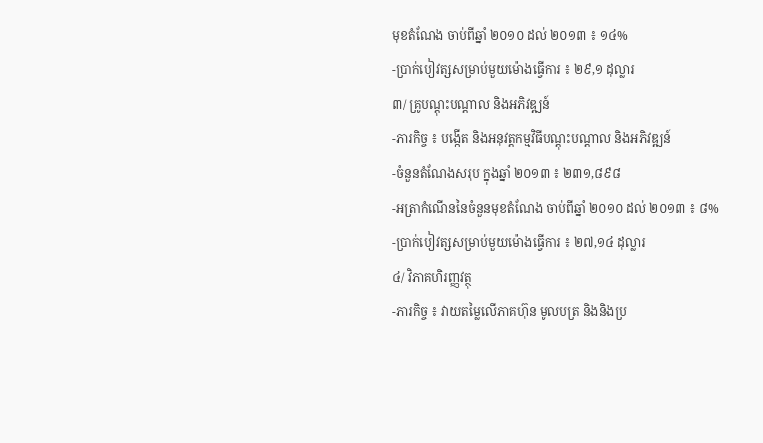មុខតំណែង ចាប់ពីឆ្នាំ ២០១០ ដល់ ២០១៣ ៖ ១៤%
-ប្រាក់បៀវត្សសម្រាប់មួយម៉ោងធ្វើការ ៖ ២៩,១ ដុល្លារ
៣/ គ្រូបណ្ដុះបណ្ដាល និងអភិវឌ្ឍន៍
-ភារកិច្ច ៖ បង្កើត និងអនុវត្តកម្មវិធីបណ្ដុះបណ្ដាល និងអភិវឌ្ឍន៍
-ចំនួនតំណែងសរុប ក្នុងឆ្នាំ ២០១៣ ៖ ២៣១,៨៩៨
-អត្រាកំណើននៃចំនួនមុខតំណែង ចាប់ពីឆ្នាំ ២០១០ ដល់ ២០១៣ ៖ ៨%
-ប្រាក់បៀវត្សសម្រាប់មួយម៉ោងធ្វើការ ៖ ២៧,១៤ ដុល្លារ
៤/ វិភាគហិរញ្ញវត្ថុ
-ភារកិច្ច ៖ វាយតម្លៃលើភាគហ៊ុន មូលបត្រ និងនិងប្រ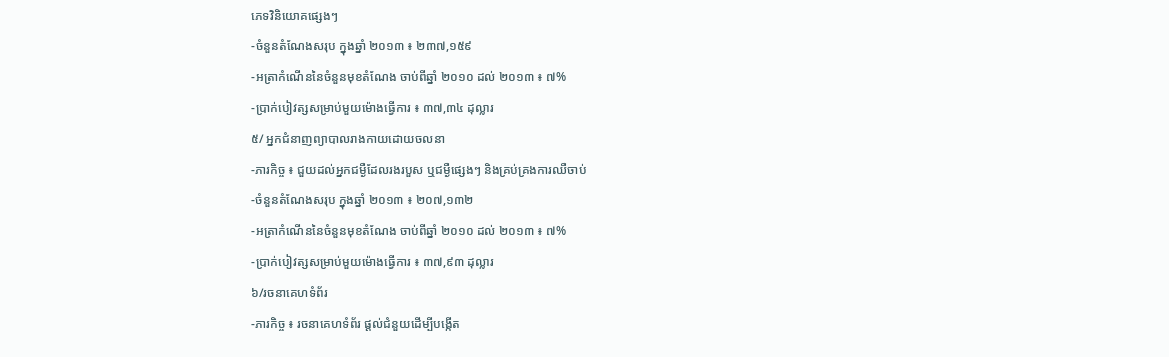ភេទវិនិយោគផ្សេងៗ
-ចំនួនតំណែងសរុប ក្នុងឆ្នាំ ២០១៣ ៖ ២៣៧,១៥៩
-អត្រាកំណើននៃចំនួនមុខតំណែង ចាប់ពីឆ្នាំ ២០១០ ដល់ ២០១៣ ៖ ៧%
-ប្រាក់បៀវត្សសម្រាប់មួយម៉ោងធ្វើការ ៖ ៣៧,៣៤ ដុល្លារ
៥/ អ្នកជំនាញព្យាបាលរាងកាយដោយចលនា
-ភារកិច្ច ៖ ជួយដល់អ្នកជម្ងឺដែលរងរបួស ឬជម្ងឺផ្សេងៗ និងគ្រប់គ្រងការឈឺចាប់
-ចំនួនតំណែងសរុប ក្នុងឆ្នាំ ២០១៣ ៖ ២០៧,១៣២
-អត្រាកំណើននៃចំនួនមុខតំណែង ចាប់ពីឆ្នាំ ២០១០ ដល់ ២០១៣ ៖ ៧%
-ប្រាក់បៀវត្សសម្រាប់មួយម៉ោងធ្វើការ ៖ ៣៧,៩៣ ដុល្លារ
៦/រចនាគេហទំព័រ
-ភារកិច្ច ៖ រចនាគេហទំព័រ ផ្ដល់ជំនួយដើម្បីបង្កើត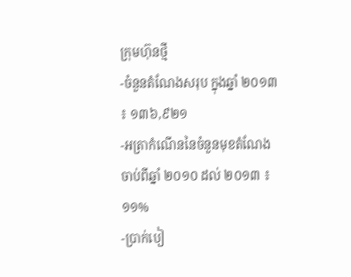ក្រុមហ៊ុនថ្មី
-ចំនួនតំណែងសរុប ក្នុងឆ្នាំ ២០១៣ ៖ ១៣៦,៩២១
-អត្រាកំណើននៃចំនួនមុខតំណែង ចាប់ពីឆ្នាំ ២០១០ ដល់ ២០១៣ ៖ ១១%
-ប្រាក់បៀ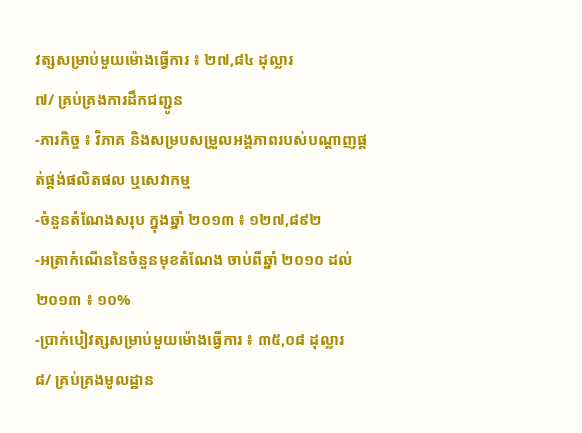វត្សសម្រាប់មួយម៉ោងធ្វើការ ៖ ២៧,៨៤ ដុល្លារ
៧/ គ្រប់គ្រងការដឹកជញ្ជូន
-ភារកិច្ច ៖ វិភាគ និងសម្របសម្រួលអង្គភាពរបស់បណ្ដាញផ្គត់ផ្គង់ផលិតផល ឬសេវាកម្ម
-ចំនួនតំណែងសរុប ក្នុងឆ្នាំ ២០១៣ ៖ ១២៧,៨៩២
-អត្រាកំណើននៃចំនួនមុខតំណែង ចាប់ពីឆ្នាំ ២០១០ ដល់ ២០១៣ ៖ ១០%
-ប្រាក់បៀវត្សសម្រាប់មួយម៉ោងធ្វើការ ៖ ៣៥,០៨ ដុល្លារ
៨/ គ្រប់គ្រងមូលដ្ឋាន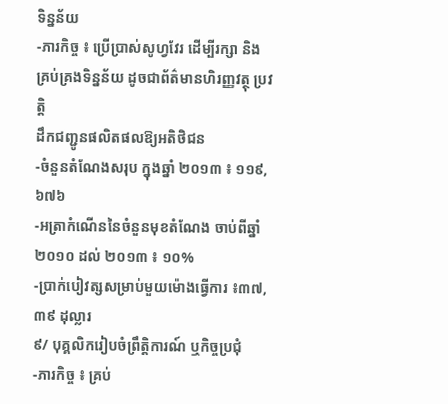ទិន្នន័យ
-ភារកិច្ច ៖ ប្រើប្រាស់សូហ្វវែរ ដើម្បីរក្សា និងគ្រប់គ្រងទិន្នន័យ ដូចជាព័ត៌មានហិរញ្ញវត្ថុ ប្រវត្តិ
ដឹកជញ្ជូនផលិតផលឱ្យអតិថិជន
-ចំនួនតំណែងសរុប ក្នុងឆ្នាំ ២០១៣ ៖ ១១៩,៦៧៦
-អត្រាកំណើននៃចំនួនមុខតំណែង ចាប់ពីឆ្នាំ ២០១០ ដល់ ២០១៣ ៖ ១០%
-ប្រាក់បៀវត្សសម្រាប់មួយម៉ោងធ្វើការ ៖៣៧,៣៩ ដុល្លារ
៩/ បុគ្គលិករៀបចំព្រឹត្តិការណ៍ ឬកិច្ចប្រជុំ
-ភារកិច្ច ៖ គ្រប់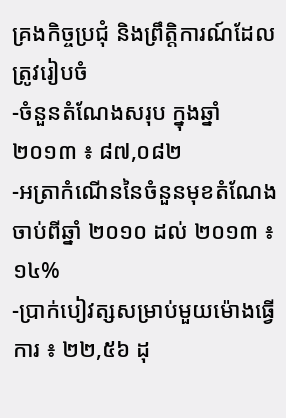គ្រងកិច្ចប្រជុំ និងព្រឹត្តិការណ៍ដែលត្រូវរៀបចំ
-ចំនួនតំណែងសរុប ក្នុងឆ្នាំ ២០១៣ ៖ ៨៧,០៨២
-អត្រាកំណើននៃចំនួនមុខតំណែង ចាប់ពីឆ្នាំ ២០១០ ដល់ ២០១៣ ៖ ១៤%
-ប្រាក់បៀវត្សសម្រាប់មួយម៉ោងធ្វើការ ៖ ២២,៥៦ ដុ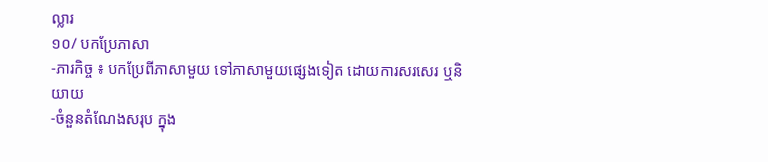ល្លារ
១០/ បកប្រែភាសា
-ភារកិច្ច ៖ បកប្រែពីភាសាមួយ ទៅភាសាមួយផ្សេងទៀត ដោយការសរសេរ ឬនិយាយ
-ចំនួនតំណែងសរុប ក្នុង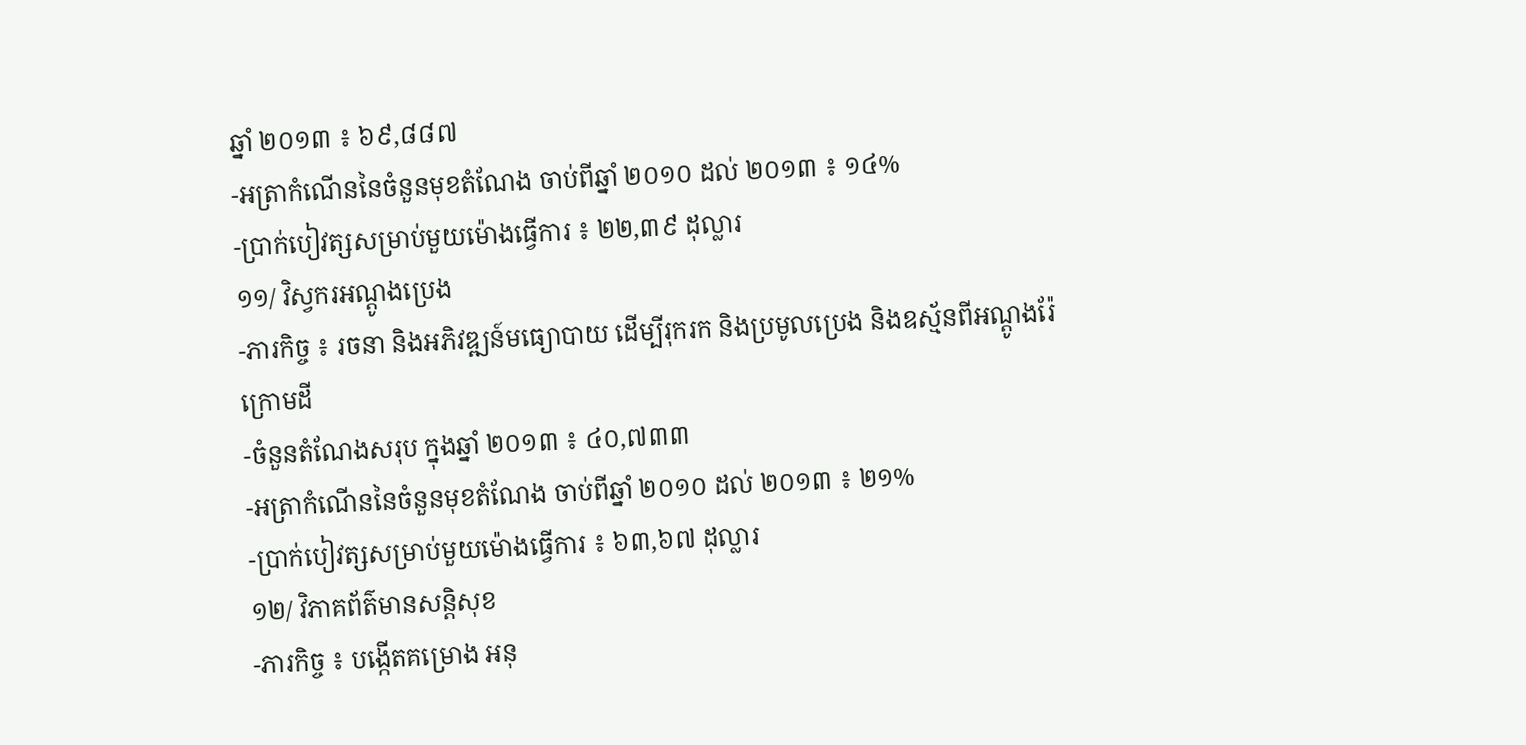ឆ្នាំ ២០១៣ ៖ ៦៩,៨៨៧
-អត្រាកំណើននៃចំនួនមុខតំណែង ចាប់ពីឆ្នាំ ២០១០ ដល់ ២០១៣ ៖ ១៤%
-ប្រាក់បៀវត្សសម្រាប់មួយម៉ោងធ្វើការ ៖ ២២,៣៩ ដុល្លារ
១១/ វិស្វករអណ្ដូងប្រេង
-ភារកិច្ច ៖ រចនា និងអភិវឌ្ឍន៍មធ្យោបាយ ដើម្បីរុករក និងប្រមូលប្រេង និងឧស្ម័នពីអណ្ដូងរ៉ែ
ក្រោមដី
-ចំនួនតំណែងសរុប ក្នុងឆ្នាំ ២០១៣ ៖ ៤០,៧៣៣
-អត្រាកំណើននៃចំនួនមុខតំណែង ចាប់ពីឆ្នាំ ២០១០ ដល់ ២០១៣ ៖ ២១%
-ប្រាក់បៀវត្សសម្រាប់មួយម៉ោងធ្វើការ ៖ ៦៣,៦៧ ដុល្លារ
១២/ វិភាគព័ត៌មានសន្ដិសុខ
-ភារកិច្ច ៖ បង្កើតគម្រោង អនុ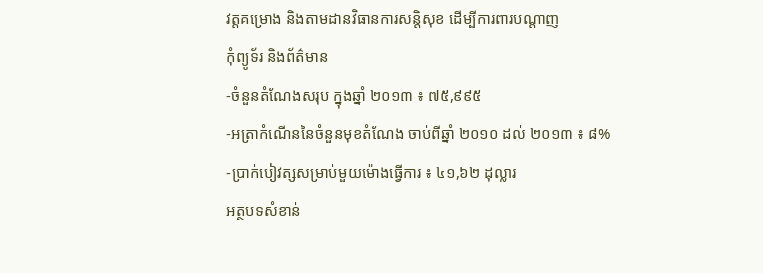វត្តគម្រោង និងតាមដានវិធានការសន្ដិសុខ ដើម្បីការពារបណ្ដាញ
កុំព្យូទ័រ និងព័ត៌មាន
-ចំនួនតំណែងសរុប ក្នុងឆ្នាំ ២០១៣ ៖ ៧៥,៩៩៥
-អត្រាកំណើននៃចំនួនមុខតំណែង ចាប់ពីឆ្នាំ ២០១០ ដល់ ២០១៣ ៖ ៨%
-ប្រាក់បៀវត្សសម្រាប់មួយម៉ោងធ្វើការ ៖ ៤១,៦២ ដុល្លារ
អត្ថបទសំខាន់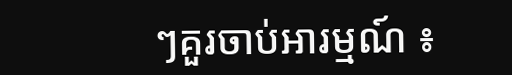ៗគួរចាប់អារម្មណ៍ ៖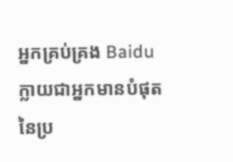អ្នកគ្រប់គ្រង Baidu ក្លាយជាអ្នកមានបំផុត នៃប្រ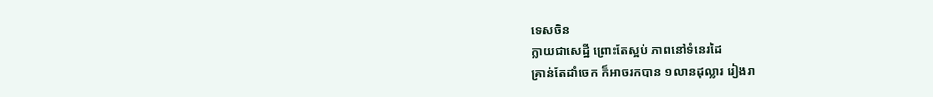ទេសចិន
ក្លាយជាសេដ្ឋី ព្រោះតែស្អប់ ភាពនៅទំនេរដៃ
គ្រាន់តែដាំចេក ក៏អាចរកបាន ១លានដុល្លារ រៀងរា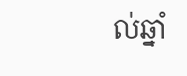ល់ឆ្នាំ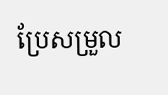ប្រែសម្រួល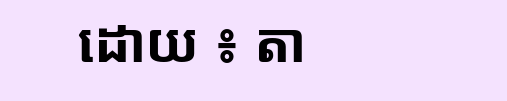ដោយ ៖ តា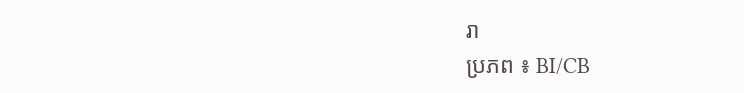រា
ប្រភព ៖ BI/CB